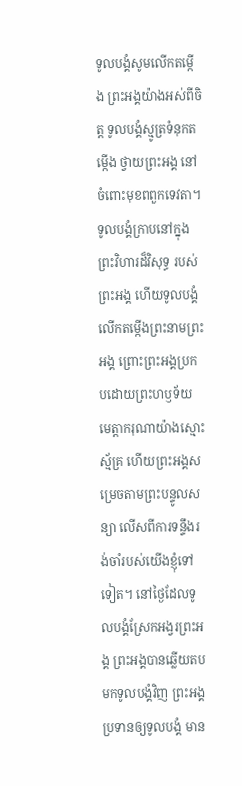ទូលបង្គំសូមលើកតម្កើង ព្រះអង្គយ៉ាងអស់ពីចិត្ត ទូលបង្គំស្មូត្រទំនុកតម្កើង ថ្វាយព្រះអង្គ នៅចំពោះមុខពពួកទេវតា។ ទូលបង្គំក្រាបនៅក្នុងព្រះវិហារដ៏វិសុទ្ធ របស់ព្រះអង្គ ហើយទូលបង្គំលើកតម្កើងព្រះនាមព្រះអង្គ ព្រោះព្រះអង្គប្រកបដោយព្រះហឫទ័យ មេត្តាករុណាយ៉ាងស្មោះស្ម័គ្រ ហើយព្រះអង្គសម្រេចតាមព្រះបន្ទូលសន្យា លើសពីការទន្ទឹងរង់ចាំរបស់យើងខ្ញុំទៅទៀត។ នៅថ្ងៃដែលទូលបង្គំស្រែកអង្វរព្រះអង្គ ព្រះអង្គបានឆ្លើយតបមកទូលបង្គំវិញ ព្រះអង្គប្រទានឲ្យទូលបង្គំ មាន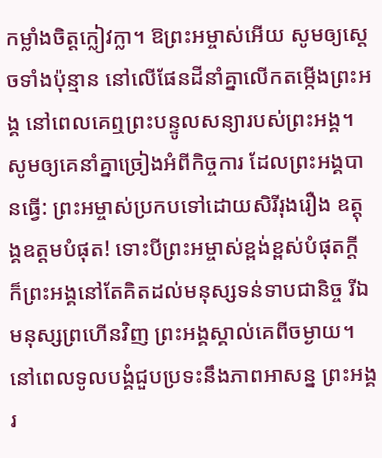កម្លាំងចិត្តក្លៀវក្លា។ ឱព្រះអម្ចាស់អើយ សូមឲ្យស្ដេចទាំងប៉ុន្មាន នៅលើផែនដីនាំគ្នាលើកតម្កើងព្រះអង្គ នៅពេលគេឮព្រះបន្ទូលសន្យារបស់ព្រះអង្គ។ សូមឲ្យគេនាំគ្នាច្រៀងអំពីកិច្ចការ ដែលព្រះអង្គបានធ្វើ: ព្រះអម្ចាស់ប្រកបទៅដោយសិរីរុងរឿង ឧត្ដុង្គឧត្ដមបំផុត! ទោះបីព្រះអម្ចាស់ខ្ពង់ខ្ពស់បំផុតក្ដី ក៏ព្រះអង្គនៅតែគិតដល់មនុស្សទន់ទាបជានិច្ច រីឯមនុស្សព្រហើនវិញ ព្រះអង្គស្គាល់គេពីចម្ងាយ។ នៅពេលទូលបង្គំជួបប្រទះនឹងភាពអាសន្ន ព្រះអង្គរ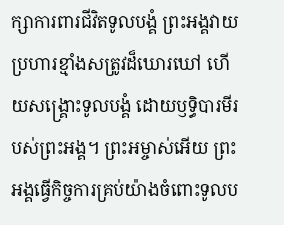ក្សាការពារជីវិតទូលបង្គំ ព្រះអង្គវាយប្រហារខ្មាំងសត្រូវដ៏ឃោរឃៅ ហើយសង្គ្រោះទូលបង្គំ ដោយឫទ្ធិបារមីរបស់ព្រះអង្គ។ ព្រះអម្ចាស់អើយ ព្រះអង្គធ្វើកិច្ចការគ្រប់យ៉ាងចំពោះទូលប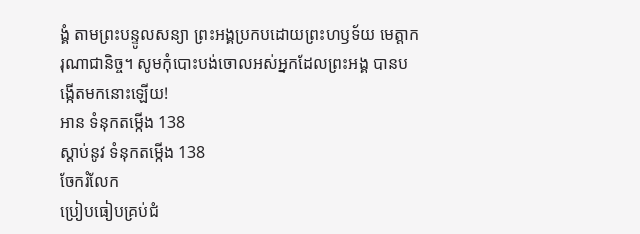ង្គំ តាមព្រះបន្ទូលសន្យា ព្រះអង្គប្រកបដោយព្រះហឫទ័យ មេត្តាករុណាជានិច្ច។ សូមកុំបោះបង់ចោលអស់អ្នកដែលព្រះអង្គ បានបង្កើតមកនោះឡើយ!
អាន ទំនុកតម្កើង 138
ស្ដាប់នូវ ទំនុកតម្កើង 138
ចែករំលែក
ប្រៀបធៀបគ្រប់ជំ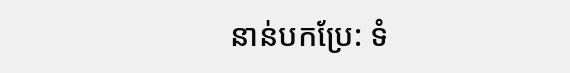នាន់បកប្រែ: ទំ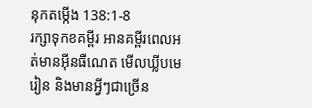នុកតម្កើង 138:1-8
រក្សាទុកខគម្ពីរ អានគម្ពីរពេលអត់មានអ៊ីនធឺណេត មើលឃ្លីបមេរៀន និងមានអ្វីៗជាច្រើន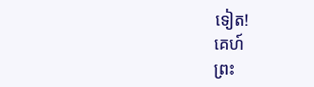ទៀត!
គេហ៍
ព្រះ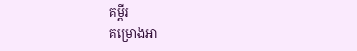គម្ពីរ
គម្រោងអា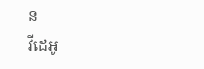ន
វីដេអូ